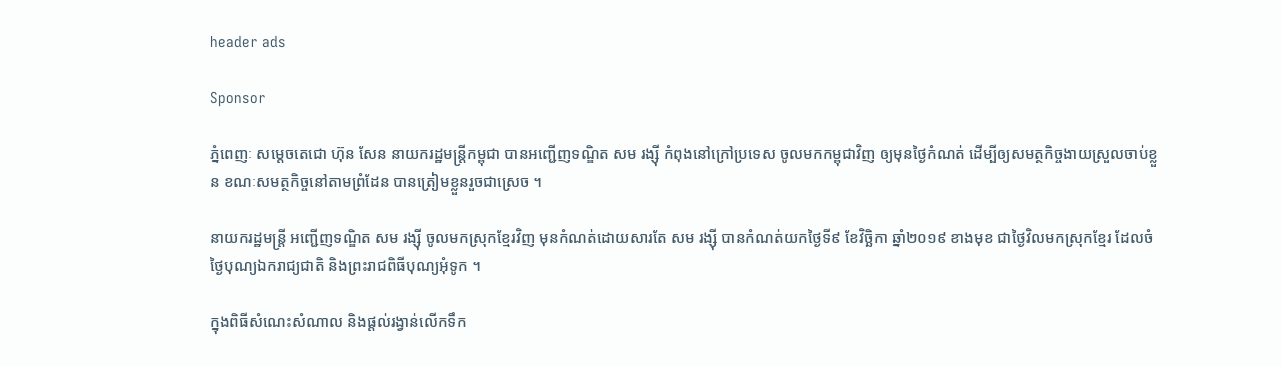header ads

Sponsor

ភ្នំពេញៈ សម្ដេចតេជោ ហ៊ុន សែន នាយករដ្ឋមន្ដ្រីកម្ពុជា បានអញ្ជើញទណ្ឌិត សម រង្ស៊ី កំពុងនៅក្រៅប្រទេស ចូលមកកម្ពុជាវិញ ឲ្យមុនថ្ងៃកំណត់ ដើម្បីឲ្យសមត្ថកិច្ចងាយស្រួលចាប់ខ្លួន ខណៈសមត្ថកិច្ចនៅតាមព្រំដែន បានត្រៀមខ្លួនរួចជាស្រេច ។

នាយករដ្ឋមន្ដ្រី អញ្ជើញទណ្ឌិត សម រង្ស៊ី ចូលមកស្រុកខ្មែរវិញ មុនកំណត់ដោយសារតែ សម រង្ស៊ី បានកំណត់យកថ្ងៃទី៩ ខែវិច្ឆិកា ឆ្នាំ២០១៩ ខាងមុខ ជាថ្ងៃវិលមកស្រុកខ្មែរ ដែលចំថ្ងៃបុណ្យឯករាជ្យជាតិ និងព្រះរាជពិធីបុណ្យអុំទូក ។

ក្នុងពិធីសំណេះសំណាល និងផ្ដល់រង្វាន់លើកទឹក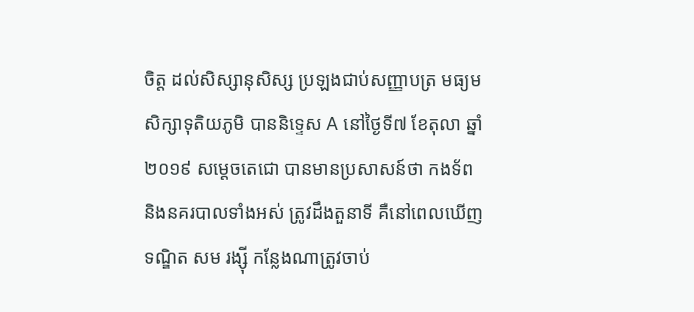ចិត្ត ដល់សិស្សានុសិស្ស ប្រឡងជាប់សញ្ញាបត្រ មធ្យមសិក្សាទុតិយភូមិ បាននិទ្ទេស A នៅថ្ងៃទី៧ ខែតុលា ឆ្នាំ២០១៩ សម្ដេចតេជោ បានមានប្រសាសន៍ថា កងទ័ព និងនគរបាលទាំងអស់ ត្រូវដឹងតួនាទី គឺនៅពេលឃើញទណ្ឌិត សម រង្ស៊ី កន្លែងណាត្រូវចាប់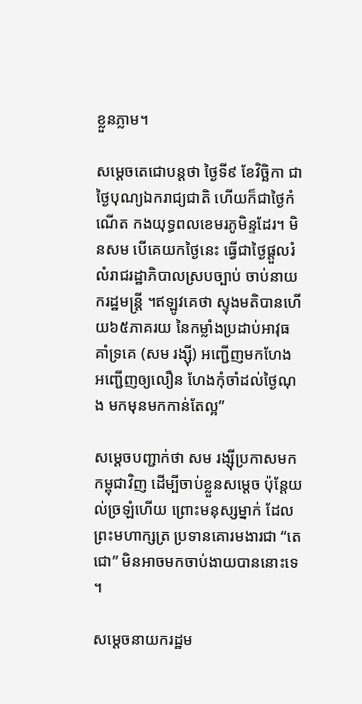ខ្លួនភ្លាម។

សម្ដេចតេជោបន្តថា ថ្ងៃទី៩ ខែវិច្ឆិកា ជាថ្ងៃបុណ្យឯករាជ្យជាតិ ហើយក៏ជាថ្ងៃកំណើត កងយុទ្ធពលខេមរភូមិន្ទដែរ។ មិនសម បើគេយកថ្ងៃនេះ ធ្វើជាថ្ងៃផ្តួលរំលំរាជរដ្ឋាភិបាលស្របច្បាប់ ចាប់នាយករដ្ឋមន្ដ្រី ។ឥឡូវគេថា ស្ទុងមតិបានហើយ៦៥ភាគរយ នៃកម្លាំងប្រដាប់អាវុធគាំទ្រគេ (សម រង្ស៊ី) អញ្ជើញមកហែង អញ្ជើញឲ្យលឿន ហែងកុំចាំដល់ថ្ងៃណុង មកមុនមកកាន់តែល្អ”

សម្ដេចបញ្ជាក់ថា សម រង្ស៊ីប្រកាសមកកម្ពុជាវិញ ដើម្បីចាប់ខ្លួនសម្តេច ប៉ុន្តែយល់ច្រឡំហើយ ព្រោះមនុស្សម្នាក់ ដែលព្រះមហាក្សត្រ ប្រទានគោរមងារជា “តេជោ” មិនអាចមកចាប់ងាយបាននោះទេ ។

សម្ដេចនាយករដ្ឋម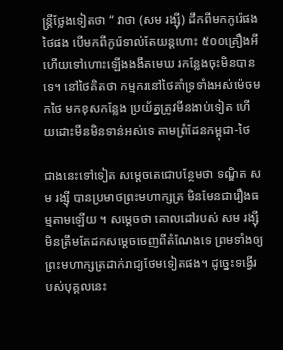ន្រ្តីថ្លែងទៀតថា “ វាថា (សម រង្ស៊ី) ដឹកពីមកកូរ៉េផង ថៃផង បើមកពីកូរ៉េទាល់តែយន្ដហោះ ៥០០គ្រឿងអី ហើយទៅហោះឡើងងងឹតមេឃ រកន្លែងចុះមិនបានទេ។ នៅថៃគិតថា កម្មករនៅថៃគាំទ្រទាំងអស់ម៉េចមកថៃ មកខុសកន្លែង ប្រយ័ត្នត្រូវមីនងាប់ទៀត ហើយដោះមីនមិនទាន់អស់ទេ តាមព្រំដែនកម្ពុជា-ថៃ

ជាងនេះទៅទៀត សម្ដេចតេជោបន្ថែមថា ទណ្ឌិត សម រង្ស៊ី បានប្រមាថព្រះមហាក្សត្រ មិនមែនជារឿងធម្មតាមឡើយ ។ សម្ដេចថា គោលដៅរបស់ សម រង្ស៊ី មិនត្រឹមតែដកសម្ដេចចេញពីតំណែងទេ ព្រមទាំងឲ្យ ព្រះមហាក្សត្រដាក់រាជ្យថែមទៀតផង។ ដូច្នេះទង្វើរបស់បុគ្គលនេះ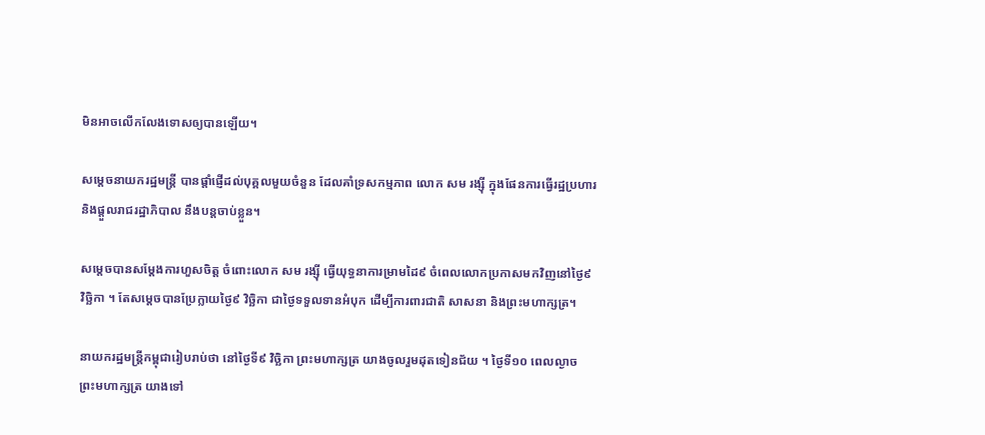មិនអាចលើកលែងទោសឲ្យបានឡើយ។

សម្ដេចនាយករដ្ឋមន្រ្តី បានផ្ដាំផ្ញើដល់បុគ្គលមួយចំនួន ដែលគាំទ្រសកម្មភាព លោក សម រង្ស៊ី ក្នុងផែនការធ្វើរដ្ឋប្រហារ និងផ្តួលរាជរដ្ឋាភិបាល នឹងបន្តចាប់ខ្លួន។

សម្ដេចបានសម្តែងការហួសចិត្ត ចំពោះលោក សម រង្ស៊ី ធ្វើយុទ្ធនាការម្រាមដៃ៩ ចំពេលលោកប្រកាសមកវិញនៅថ្ងៃ៩ វិច្ឆិកា ។ តែសម្ដេចបានប្រែក្លាយថ្ងៃ៩ វិច្ឆិកា ជាថ្ងៃទទួលទានអំបុក ដើម្បីការពារជាតិ សាសនា និងព្រះមហាក្សត្រ។

នាយករដ្ឋមន្ដ្រីកម្ពុជារៀបរាប់ថា នៅថ្ងៃទី៩ វិច្ឆិកា ព្រះមហាក្សត្រ យាងចូលរួមដុតទៀនជ័យ ។ ថ្ងៃទី១០ ពេលល្ងាច ព្រះមហាក្សត្រ យាងទៅ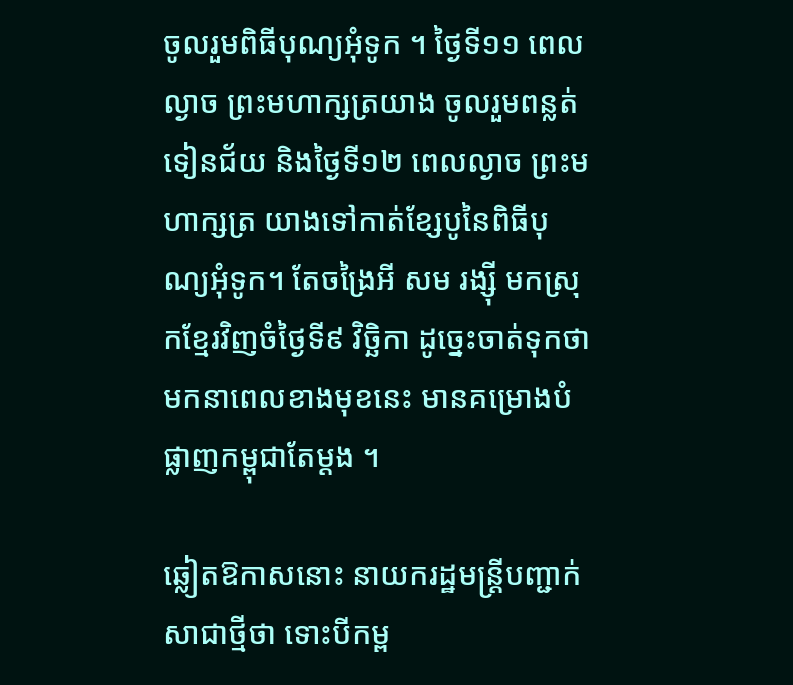ចូលរួមពិធីបុណ្យអុំទូក ។ ថ្ងៃទី១១ ពេលល្ងាច ព្រះមហាក្សត្រយាង ចូលរួមពន្លត់ទៀនជ័យ និងថ្ងៃទី១២ ពេលល្ងាច ព្រះមហាក្សត្រ យាងទៅកាត់ខ្សែបូនៃពិធីបុណ្យអុំទូក។ តែចង្រៃអី សម រង្ស៊ី មកស្រុកខ្មែរវិញចំថ្ងៃទី៩ វិច្ឆិកា ដូច្នេះចាត់ទុកថា មកនាពេលខាងមុខនេះ មានគម្រោងបំផ្លាញកម្ពុជាតែម្ដង ។

ឆ្លៀតឱកាសនោះ នាយករដ្ឋមន្ដ្រីបញ្ជាក់សាជាថ្មីថា ទោះបីកម្ព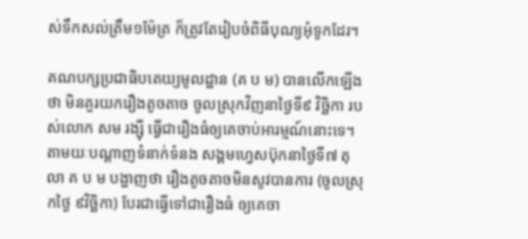ស់ទឹកសល់ត្រឹម១ម៉ែត្រ ក៏ត្រូវតែរៀបចំពិធីបុណ្យអុំទូកដែរ។

គណបក្សប្រជាធិបតេយ្យមូលដ្ឋាន (គ ប ម) បានលើកឡើងថា មិនគួរយករឿងតូចតាច ចូលស្រុកវិញនាថ្ងៃទី៩ វិច្ឆិកា របស់លោក សម រង្ស៊ី ធ្វើជារឿងធំឲ្យគេចាប់អារម្មណ៍នោះទេ។ តាមយៈបណ្តាញទំនាក់ទំនង សង្គមហ្វេសប៊ុកនាថ្ងៃទី៧ តុលា គ ប ម បង្ហាញថា រឿងតូចតាចមិនសូវបានការ (ចូលស្រុកថ្ងៃ ៩វិច្ឆិកា) បែរជាធ្វើទៅជារឿងធំ ឲ្យគេចា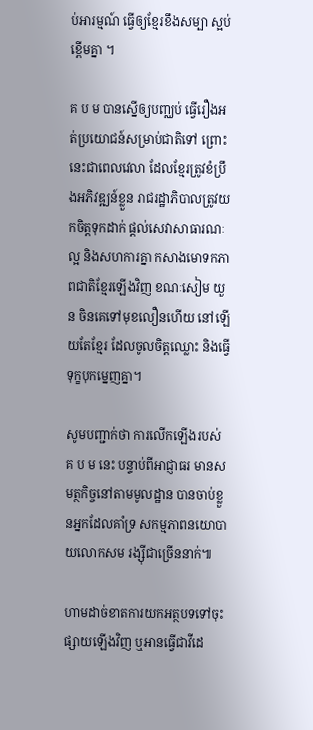ប់អារម្មណ៍ ធ្វើឲ្យខ្មែរខឹងសម្បា ស្អប់ខ្ពើមគ្នា ។

គ ប ម បានស្នើឲ្យបញ្ឈប់ ធ្វើរឿងអត់ប្រយោជន៍សម្រាប់ជាតិទៅ ព្រោះនេះជាពេលវេលា ដែលខ្មែរត្រូវខំប្រឹងអភិវឌ្ឍន៍ខ្លួន រាជរដ្ឋាភិបាលត្រូវយកចិត្តទុកដាក់ ផ្តល់សេវាសាធារណៈល្អ និងសហការគ្នា កសាងមោទកភាពជាតិខ្មែរឡើងវិញ ខណៈសៀម យួន ចិនគេទៅមុខលឿនហើយ នៅឡើយតែខ្មែរ ដែលចូលចិត្តឈ្លោះ និងធ្វើទុក្ខបុកម្នេញគ្នា។

សូមបញ្ជាក់ថា ការលើកឡើងរបស់ គ ប ម នេះ បន្ទាប់ពីអាជ្ញាធរ មានសមត្ថកិច្ចនៅតាមមូលដ្ឋាន បានចាប់ខ្លួនអ្នកដែលគាំទ្រ សកម្មភាពនយោបាយលោកសម រង្ស៊ីជាច្រើននាក់៕

ហាមដាច់ខាតការយកអត្ថបទទៅចុះផ្សាយឡើងវិញ ឬអានធ្វើជាវីដេ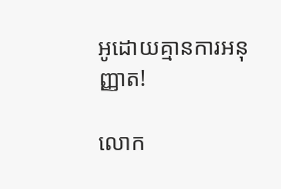អូដោយគ្មានការអនុញ្ញាត!

លោក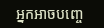អ្នកអាចបញ្ចេ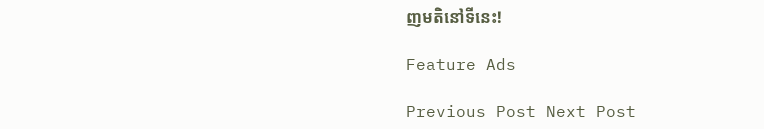ញមតិនៅទីនេះ!

Feature Ads

Previous Post Next Post